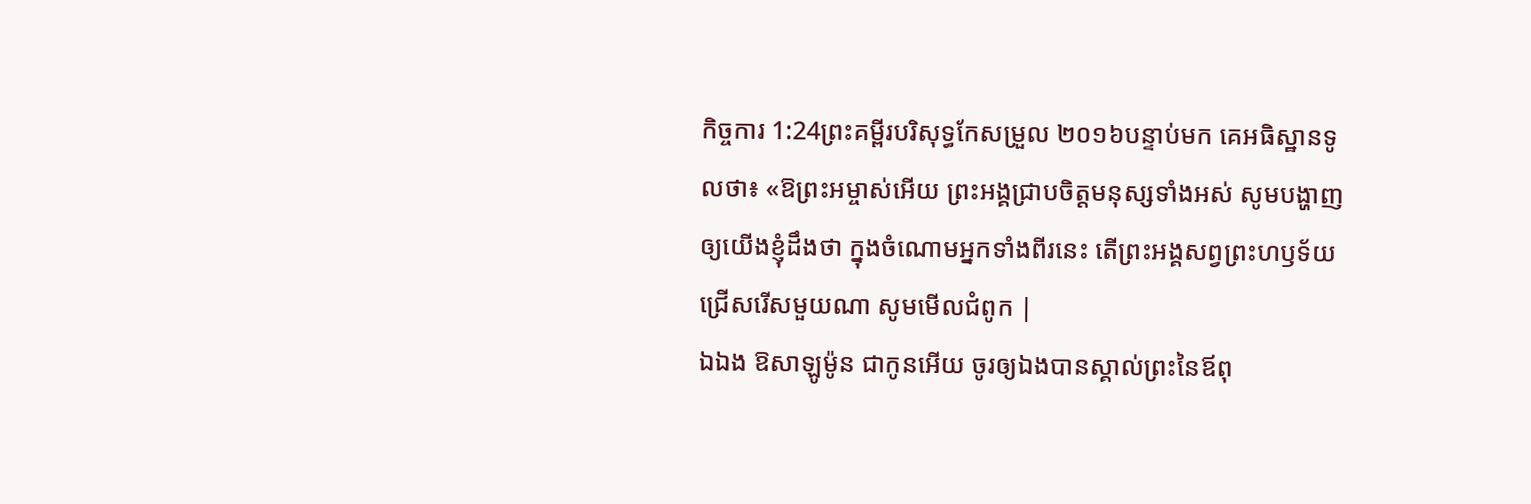កិច្ចការ 1:24ព្រះគម្ពីរបរិសុទ្ធកែសម្រួល ២០១៦បន្ទាប់មក គេអធិស្ឋានទូលថា៖ «ឱព្រះអម្ចាស់អើយ ព្រះអង្គជ្រាបចិត្តមនុស្សទាំងអស់ សូមបង្ហាញឲ្យយើងខ្ញុំដឹងថា ក្នុងចំណោមអ្នកទាំងពីរនេះ តើព្រះអង្គសព្វព្រះហឫទ័យជ្រើសរើសមួយណា សូមមើលជំពូក |
ឯឯង ឱសាឡូម៉ូន ជាកូនអើយ ចូរឲ្យឯងបានស្គាល់ព្រះនៃឪពុ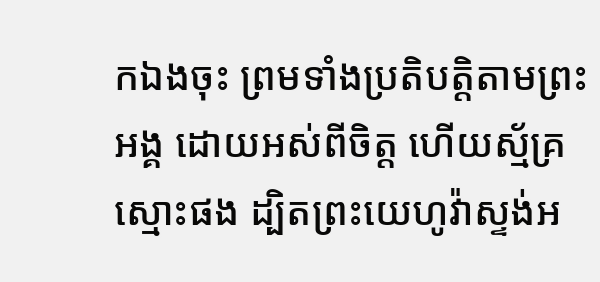កឯងចុះ ព្រមទាំងប្រតិបត្តិតាមព្រះអង្គ ដោយអស់ពីចិត្ត ហើយស្ម័គ្រស្មោះផង ដ្បិតព្រះយេហូវ៉ាស្ទង់អ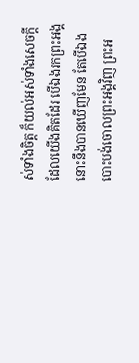ស់ទាំងចិត្ត ក៏យល់អស់ទាំងសេចក្ដីដែលយើងគិតដែរ បើឯងរកព្រះអង្គ នោះនឹងបានឃើញមែន តែបើឯងបោះបង់ចោលព្រះអង្គវិញ ព្រះអ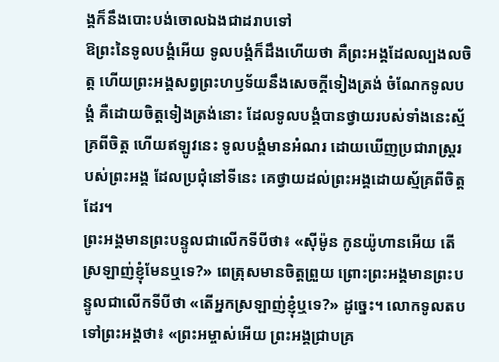ង្គក៏នឹងបោះបង់ចោលឯងជាដរាបទៅ
ឱព្រះនៃទូលបង្គំអើយ ទូលបង្គំក៏ដឹងហើយថា គឺព្រះអង្គដែលល្បងលចិត្ត ហើយព្រះអង្គសព្វព្រះហឫទ័យនឹងសេចក្ដីទៀងត្រង់ ចំណែកទូលបង្គំ គឺដោយចិត្តទៀងត្រង់នោះ ដែលទូលបង្គំបានថ្វាយរបស់ទាំងនេះស្ម័គ្រពីចិត្ត ហើយឥឡូវនេះ ទូលបង្គំមានអំណរ ដោយឃើញប្រជារាស្ត្ររបស់ព្រះអង្គ ដែលប្រជុំនៅទីនេះ គេថ្វាយដល់ព្រះអង្គដោយស្ម័គ្រពីចិត្តដែរ។
ព្រះអង្គមានព្រះបន្ទូលជាលើកទីបីថា៖ «ស៊ីម៉ូន កូនយ៉ូហានអើយ តើស្រឡាញ់ខ្ញុំមែនឬទេ?» ពេត្រុសមានចិត្តព្រួយ ព្រោះព្រះអង្គមានព្រះបន្ទូលជាលើកទីបីថា «តើអ្នកស្រឡាញ់ខ្ញុំឬទេ?» ដូច្នេះ។ លោកទូលតបទៅព្រះអង្គថា៖ «ព្រះអម្ចាស់អើយ ព្រះអង្គជ្រាបគ្រ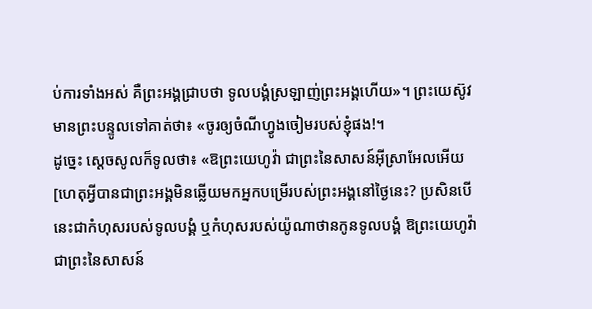ប់ការទាំងអស់ គឺព្រះអង្គជ្រាបថា ទូលបង្គំស្រឡាញ់ព្រះអង្គហើយ»។ ព្រះយេស៊ូវមានព្រះបន្ទូលទៅគាត់ថា៖ «ចូរឲ្យចំណីហ្វូងចៀមរបស់ខ្ញុំផង!។
ដូច្នេះ ស្ដេចសូលក៏ទូលថា៖ «ឱព្រះយេហូវ៉ា ជាព្រះនៃសាសន៍អ៊ីស្រាអែលអើយ [ហេតុអ្វីបានជាព្រះអង្គមិនឆ្លើយមកអ្នកបម្រើរបស់ព្រះអង្គនៅថ្ងៃនេះ? ប្រសិនបើនេះជាកំហុសរបស់ទូលបង្គំ ឬកំហុសរបស់យ៉ូណាថានកូនទូលបង្គំ ឱព្រះយេហូវ៉ា ជាព្រះនៃសាសន៍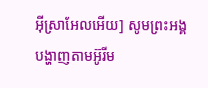អ៊ីស្រាអែលអើយ] សូមព្រះអង្គបង្ហាញតាមអ៊ូរីម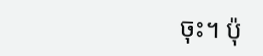ចុះ។ ប៉ុ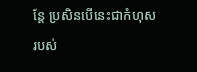ន្តែ ប្រសិនបើនេះជាកំហុសរបស់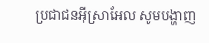ប្រជាជនអ៊ីស្រាអែល សូមបង្ហាញ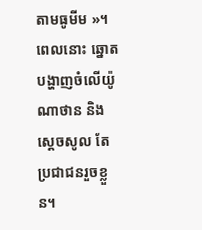តាមធូមីម »។ ពេលនោះ ឆ្នោតបង្ហាញចំលើយ៉ូណាថាន និងស្ដេចសូល តែប្រជាជនរួចខ្លួន។